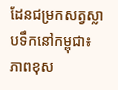ដែនជម្រកសត្វស្លាបទឹកនៅកម្ពុជា៖ ភាពខុស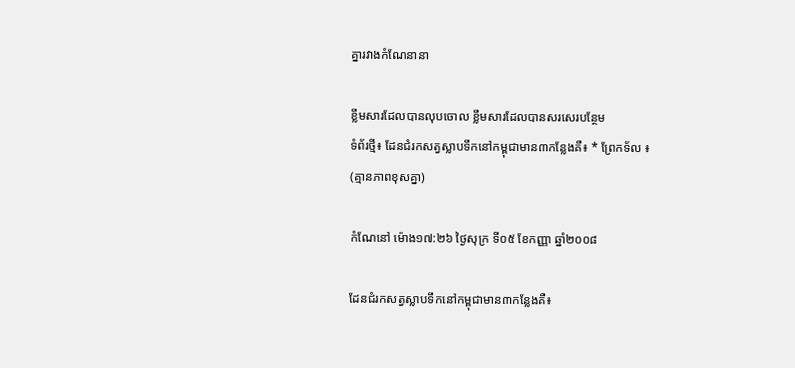គ្នារវាងកំណែនានា

ខ្លឹមសារដែលបានលុបចោល ខ្លឹមសារដែលបានសរសេរបន្ថែម
ទំព័រថ្មី៖ ដែនជំរកសត្វស្លាបទឹកនៅកម្ពុជាមាន៣កន្លែងគឺ៖ * ព្រែកទ័ល ៖
(គ្មានភាពខុសគ្នា)

កំណែនៅ ម៉ោង១៧:២៦ ថ្ងៃសុក្រ ទី០៥ ខែកញ្ញា ឆ្នាំ២០០៨

ដែនជំរកសត្វស្លាបទឹកនៅកម្ពុជាមាន៣កន្លែងគឺ៖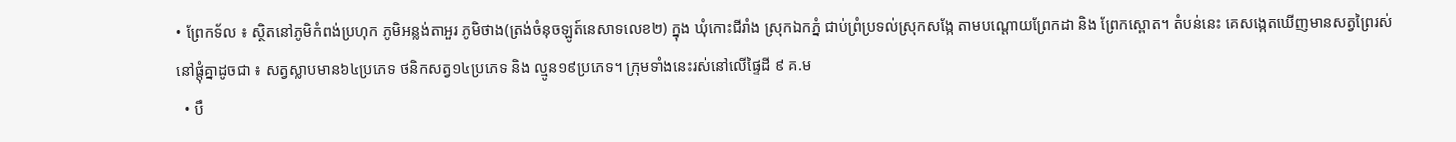• ព្រែកទ័ល ៖ ស្ថិតនៅភូមិកំពង់ប្រហុក ភូមិអន្លង់តាអួរ ភូមិថាង(ត្រង់ចំនុចឡូត៍នេសាទលេខ២) ក្នុង ឃុំកោះជីរាំង ស្រុកឯកភ្នំ ជាប់ព្រំប្រទល់ស្រុកសង្កែ តាមបណ្ដោយព្រែកដា និង ព្រែកស្ពោត។ តំបន់នេះ គេសង្កេតឃើញមានសត្វព្រៃរស់នៅផ្ដុំគ្នាដូចជា ៖ សត្វស្លាបមាន៦៤ប្រភេទ ថនិកសត្វ១៤ប្រភេទ និង ល្មូន១៩ប្រភេទ។ ក្រុមទាំងនេះរស់នៅលើផ្ទៃដី ៩ គ.ម
  • បឹ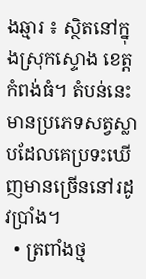ងឆ្មារ ៖ ស្ថិតនៅក្នុងស្រុកស្ទោង ខេត្តកំពង់ធំ។ តំបន់នេះមានប្រភេទសត្វស្លាបដែលគេប្រទះឃើញមានច្រើននៅរដូវប្រាំង។
  • ត្រពាំងថ្ម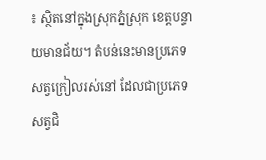៖ ស្ថិតនៅក្នុងស្រុកភ្នំស្រុក ខេត្តបន្ទាយមានជ័យ។ តំបន់នេះមានប្រភេទសត្វក្រៀលរស់នៅ ដែលជាប្រភេទសត្វជិ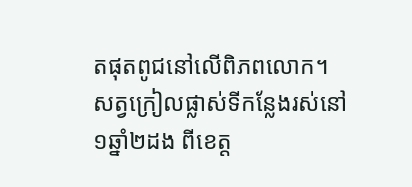តផុតពូជនៅលើពិភពលោក។ សត្វក្រៀលផ្លាស់ទីកន្លែងរស់នៅ១ឆ្នាំ២ដង ពីខេត្ត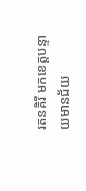រតនគិរី មកខេត្តបន្ទាយមានជ័យ